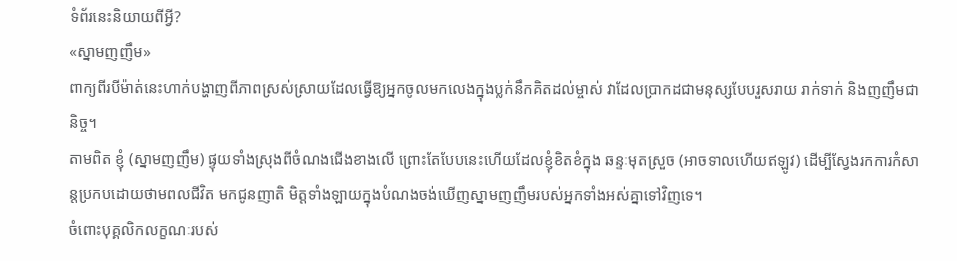ទំព័រនេះនិយាយពីអ្វី?
«ស្នាមញញឹម»
ពាក្យពីរបីម៉ាត់នេះហាក់បង្ហាញពីភាពស្រស់ស្រាយដែលធ្វើឱ្យអ្នកចូលមកលេងក្នុងប្លក់នឹកគិតដល់ម្ចាស់ វាដែលប្រាកដជាមនុស្សបែបរួសរាយ រាក់ទាក់ និងញញឹមជានិច្ច។
តាមពិត ខ្ញុំ (ស្នាមញញឹម) ផ្ទុយទាំងស្រុងពីចំណងជើងខាងលើ ព្រោះតែបែបនេះហើយដែលខ្ញុំខិតខំក្នុង ឆន្ទៈមុតស្រួច (អាចទាលហើយឥឡូវ) ដើម្បីស្វែងរកការកំសាន្តប្រកបដោយថាមពលជីវិត មកជូនញាតិ មិត្តទាំងឡាយក្នុងបំណងចង់ឃើញស្នាមញញឹមរបស់អ្នកទាំងអស់គ្នាទៅវិញទេ។
ចំពោះបុគ្គលិកលក្ខណៈរបស់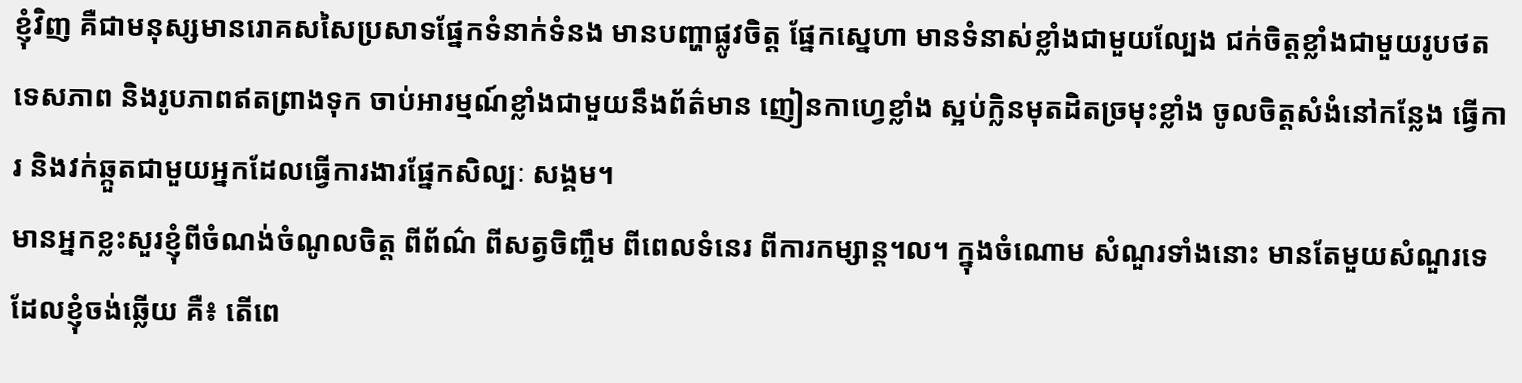ខ្ញុំវិញ គឺជាមនុស្សមានរោគសសៃប្រសាទផ្នែកទំនាក់ទំនង មានបញ្ហាផ្លូវចិត្ត ផ្នែកស្នេហា មានទំនាស់ខ្លាំងជាមួយល្បែង ជក់ចិត្តខ្លាំងជាមួយរូបថតទេសភាព និងរូបភាពឥតព្រាងទុក ចាប់អារម្មណ៍ខ្លាំងជាមួយនឹងព័ត៌មាន ញៀនកាហ្វេខ្លាំង ស្អប់ក្លិនមុតដិតច្រមុះខ្លាំង ចូលចិត្តសំងំនៅកន្លែង ធ្វើការ និងវក់ឆ្កួតជាមួយអ្នកដែលធ្វើការងារផ្នែកសិល្បៈ សង្គម។
មានអ្នកខ្លះសួរខ្ញុំពីចំណង់ចំណូលចិត្ត ពីព័ណ៌ ពីសត្វចិញ្ចឹម ពីពេលទំនេរ ពីការកម្សាន្ត។ល។ ក្នុងចំណោម សំណួរទាំងនោះ មានតែមួយសំណួរទេដែលខ្ញុំចង់ឆ្លើយ គឺ៖ តើពេ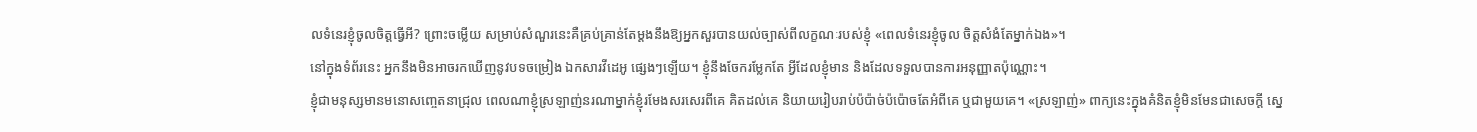លទំនេរខ្ញុំចូលចិត្តធ្វើអី? ព្រោះចម្លើយ សម្រាប់សំណួរនេះគឺគ្រប់គ្រាន់តែម្តងនឹងឱ្យអ្នកសួរបានយល់ច្បាស់ពីលក្ខណៈរបស់ខ្ញុំ «ពេលទំនេរខ្ញុំចូល ចិត្តសំងំតែម្នាក់ឯង»។
នៅក្នុងទំព័រនេះ អ្នកនឹងមិនអាចរកឃើញនូវបទចម្រៀង ឯកសារវីដេអូ ផ្សេងៗឡើយ។ ខ្ញុំនឹងចែករម្លែកតែ អ្វីដែលខ្ញុំមាន និងដែលទទួលបានការអនុញ្ញាតប៉ុណ្ណោះ។
ខ្ញុំជាមនុស្សមានមនោសញ្ចេតនាជ្រុល ពេលណាខ្ញុំស្រឡាញ់នរណាម្នាក់ខ្ញុំរមែងសរសេរពីគេ គិតដល់គេ និយាយរៀបរាប់ប៉ប៉ាច់ប៉ប៉ោចតែអំពីគេ ឬជាមួយគេ។ «ស្រឡាញ់» ពាក្យនេះក្នុងគំនិតខ្ញុំមិនមែនជាសេចក្តី ស្នេ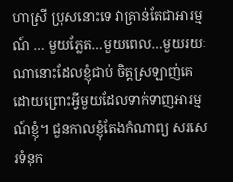ហាស្រី ប្រុសនោះទេ វាគ្រាន់តែជាអារម្មណ៍ … មួយភ្លែត…មួយពេល…មួយរយៈ ណានោះដែលខ្ញុំជាប់ ចិត្តស្រឡាញ់គេ ដោយព្រោះអ្វីមួយដែលទាក់ទាញអារម្មណ៍ខ្ញុំ។ ជួនកាលខ្ញុំតែងកំណាព្យ សរសេរទំនុក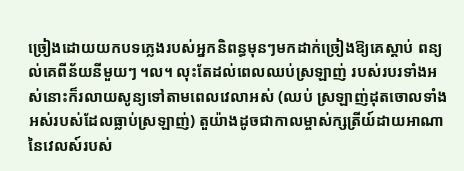ច្រៀងដោយយកបទភ្លេងរបស់អ្នកនិពន្ធមុនៗមកដាក់ច្រៀងឱ្យគេស្តាប់ ពន្យល់គេពីន័យនីមួយៗ ។ល។ លុះតែដល់ពេលឈប់ស្រឡាញ់ របស់របរទាំងអស់នោះក៏រលាយសូន្យទៅតាមពេលវេលាអស់ (ឈប់ ស្រឡាញ់ដុតចោលទាំងអស់របស់ដែលធ្លាប់ស្រឡាញ់) តួយ៉ាងដូចជាកាលម្ចាស់ក្សត្រីយ៍ដាយអាណា នៃវេលស៍របស់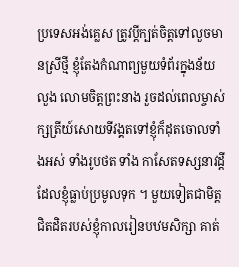ប្រទេសអង់គ្លេស ត្រូវប្តីក្បត់ចិត្តទៅលួចមានស្រីថ្មី ខ្ញុំតែងកំណាព្យមួយទំព័រក្នុងន័យលួង លោមចិត្តព្រះនាង រួចដល់ពេលម្ចាស់ក្សត្រីយ៍សោយទីវង្គតទៅខ្ញុំក៏ដុតចោលទាំងអស់ ទាំងរូបថត ទាំង កាសែតទស្សនាវដ្តីដែលខ្ញុំធ្លាប់ប្រមូលទុក ។ មួយទៀតជាមិត្តជិតដិតរបស់ខ្ញុំកាលរៀនបឋមសិក្សា គាត់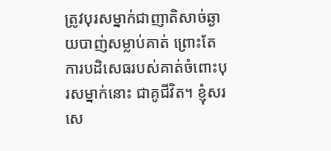ត្រូវបុរសម្នាក់ជាញាតិសាច់ឆ្ងាយបាញ់សម្លាប់គាត់ ព្រោះតែការបដិសេធរបស់គាត់ចំពោះបុរសម្នាក់នោះ ជាគូជីវិត។ ខ្ញុំសរសេ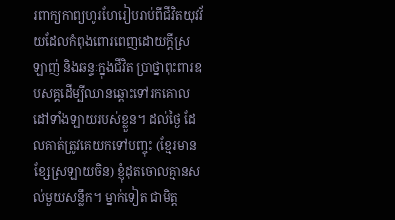រពាក្យកាព្យហូរហែរៀបរាប់ពីជីវិតយុវវ័យដែលកំពុងពោរពេញដោយក្តីស្រឡាញ់ និងឆន្ទៈក្នុងជីវិត ប្រាថ្នាពុះពារឧបសគ្គដើម្បីឈានឆ្ពោះទៅរកគោលដៅទាំងឡាយរបស់ខ្លួន។ ដល់ថ្ងៃ ដែលគាត់ត្រូវគេយកទៅបញ្ចុះ (ខ្មែរមានខ្សែស្រឡាយចិន) ខ្ញុំដុតចោលគ្មានសល់មួយសន្លឹក។ ម្នាក់ទៀត ជាមិត្ត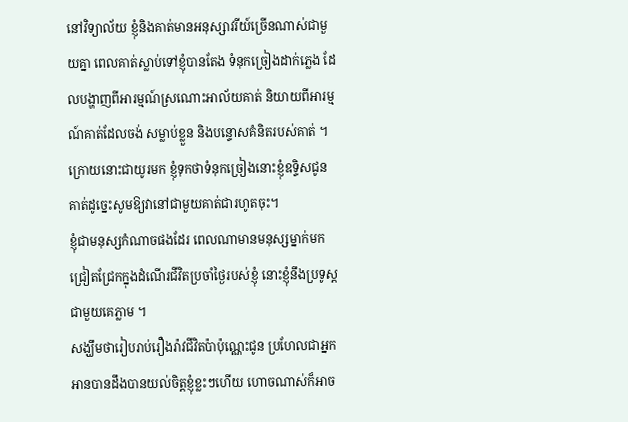នៅវិទ្យាល័យ ខ្ញុំនិងគាត់មានអនុស្សាវរីយ៍ច្រើនណាស់ជាមួយគ្នា ពេលគាត់ស្លាប់ទៅខ្ញុំបានតែង ទំនុកច្រៀងដាក់ភ្លេង ដែលបង្ហាញពីអារម្មណ៍ស្រណោះអាល័យគាត់ និយាយពីអារម្មណ៍គាត់ដែលចង់ សម្លាប់ខ្លួន និងបន្ទោសគំនិតរបស់គាត់ ។ ក្រោយនោះជាយូរមក ខ្ញុំទុកថាទំនុកច្រៀងនោះខ្ញុំឧទ្ទិសជូន គាត់ដូច្នេះសូមឱ្យវានៅជាមួយគាត់ជារហូតចុះ។
ខ្ញុំជាមនុស្សកំណាចផងដែរ ពេលណាមានមនុស្សម្នាក់មកជ្រៀតជ្រែកក្នុងដំណើរជីវិតប្រចាំថ្ងៃរបស់ខ្ញុំ នោះខ្ញុំនឹងប្រទូស្តជាមួយគេភ្លាម ។
សង្ឃឹមថារៀបរាប់រឿងរ៉ាវជីវិតប៉ាប៉ុណ្ណេះជូន ប្រហែលជាអ្នកអានបានដឹងបានយល់ចិត្តខ្ញុំខ្លះៗហើយ ហោចណាស់ក៏អាច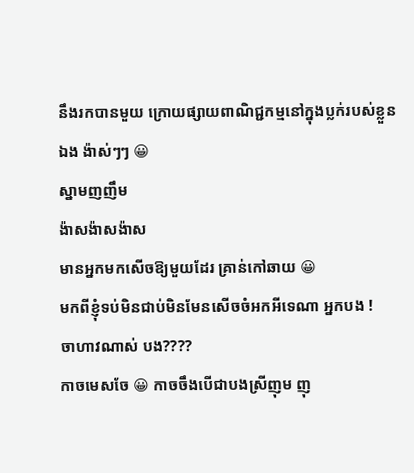នឹងរកបានមួយ ក្រោយផ្សាយពាណិជ្ជកម្មនៅក្នុងប្លក់របស់ខ្លួនឯង ង៉ាស់ៗៗ 😀
ស្នាមញញឹម
ង៉ាសង៉ាសង៉ាស
មានអ្នកមកសើចឱ្យមួយដែរ គ្រាន់កៅឆាយ 😀
មកពីខ្ញុំទប់មិនជាប់មិនមែនសើចចំអកអីទេណា អ្នកបង !
ចាហាវណាស់ បង????
កាចមេសចែ 😀 កាចចឹងបើជាបងស្រីញុម ញុ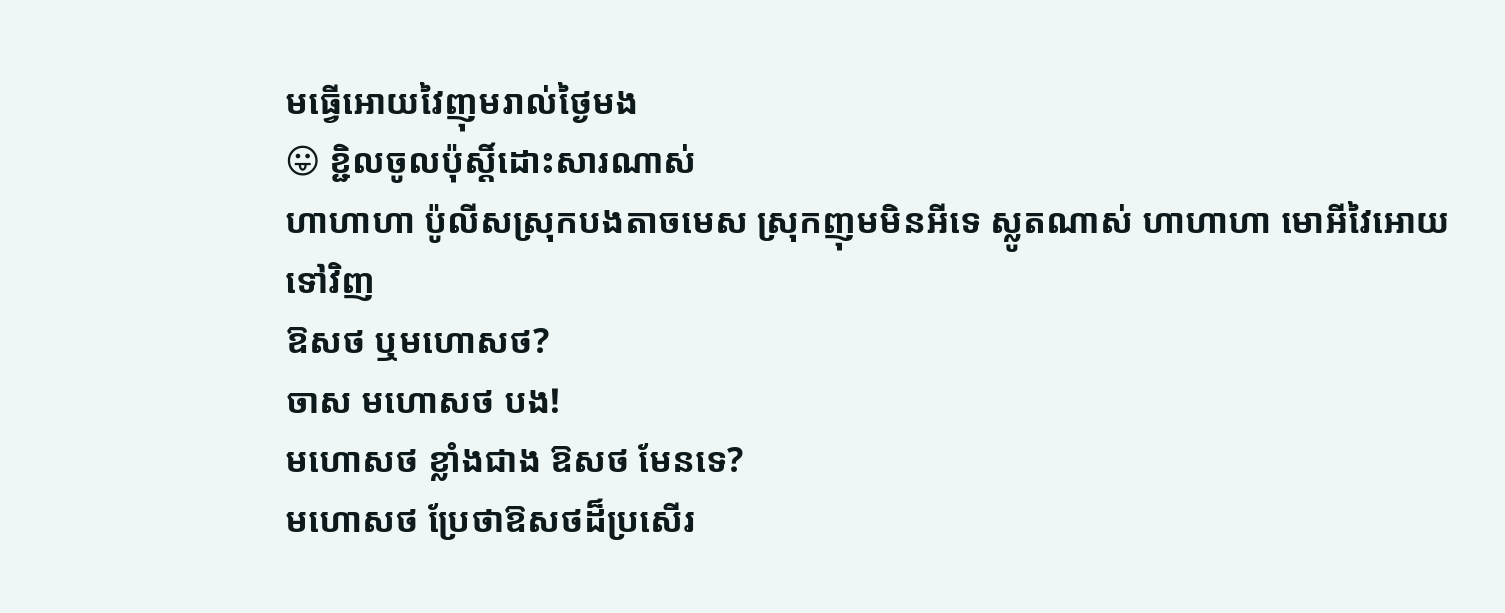មធ្វើអោយវៃញុមរាល់ថ្ងៃមង
😛 ខ្ជិលចូលប៉ុស្តិ៍ដោះសារណាស់
ហាហាហា ប៉ូលីសស្រុកបងតាចមេស ស្រុកញុមមិនអីទេ ស្លូតណាស់ ហាហាហា មោអីវៃអោយទៅវិញ
ឱសថ ឬមហោសថ?
ចាស មហោសថ បង!
មហោសថ ខ្លាំងជាង ឱសថ មែនទេ?
មហោសថ ប្រែថាឱសថដ៏ប្រសើរ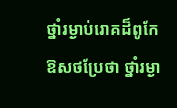ថ្នាំរម្ងាប់រោគដ៏ពូកែ
ឱសថប្រែថា ថ្នាំរម្ងា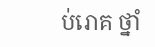ប់រោគ ថ្នាំ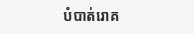បំបាត់រោគ